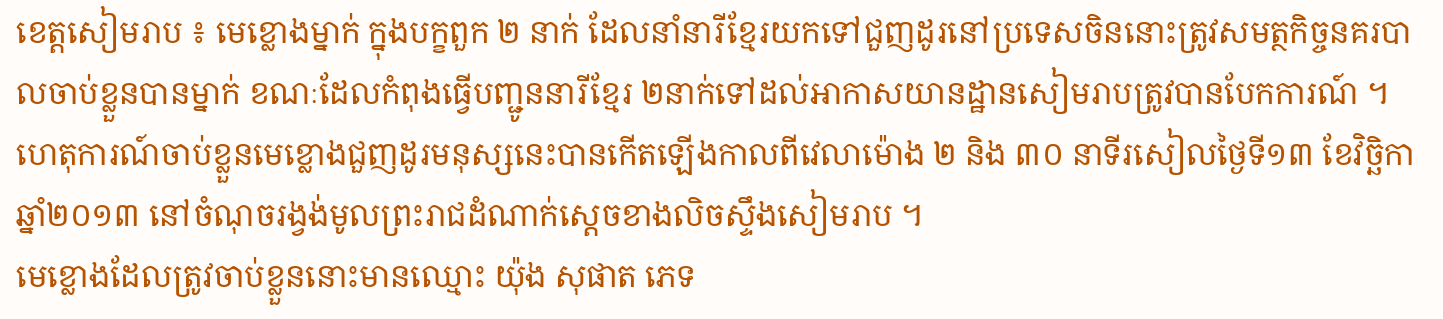ខេត្ដសៀមរាប ៖ មេខ្លោងម្នាក់ ក្នុងបក្ខពួក ២ នាក់ ដែលនាំនារីខ្មែរយកទៅជួញដូរនៅប្រទេសចិននោះត្រូវសមត្ថកិច្ចនគរបាលចាប់ខ្លួនបានម្នាក់ ខណៈដែលកំពុងធ្វើបញ្ជូននារីខ្មែរ ២នាក់ទៅដល់អាកាសយានដ្ឋានសៀមរាបត្រូវបានបែកការណ៍ ។ ហេតុការណ៍ចាប់ខ្លួនមេខ្លោងជួញដូរមនុស្សនេះបានកើតឡើងកាលពីវេលាម៉ោង ២ និង ៣០ នាទីរសៀលថ្ងៃទី១៣ ខែវិច្ឆិកា ឆ្នាំ២០១៣ នៅចំណុចរង្វង់មូលព្រះរាជដំណាក់ស្ដេចខាងលិចស្ទឹងសៀមរាប ។
មេខ្លោងដែលត្រូវចាប់ខ្លួននោះមានឈ្មោះ យ៉ុង សុផាត ភេទ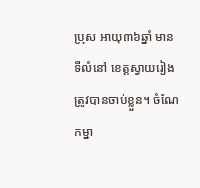ប្រុស អាយុ៣៦ឆ្នាំ មានទីលំនៅ ខេត្ដស្វាយរៀង ត្រូវបានចាប់ខ្លួន។ ចំណែកម្នា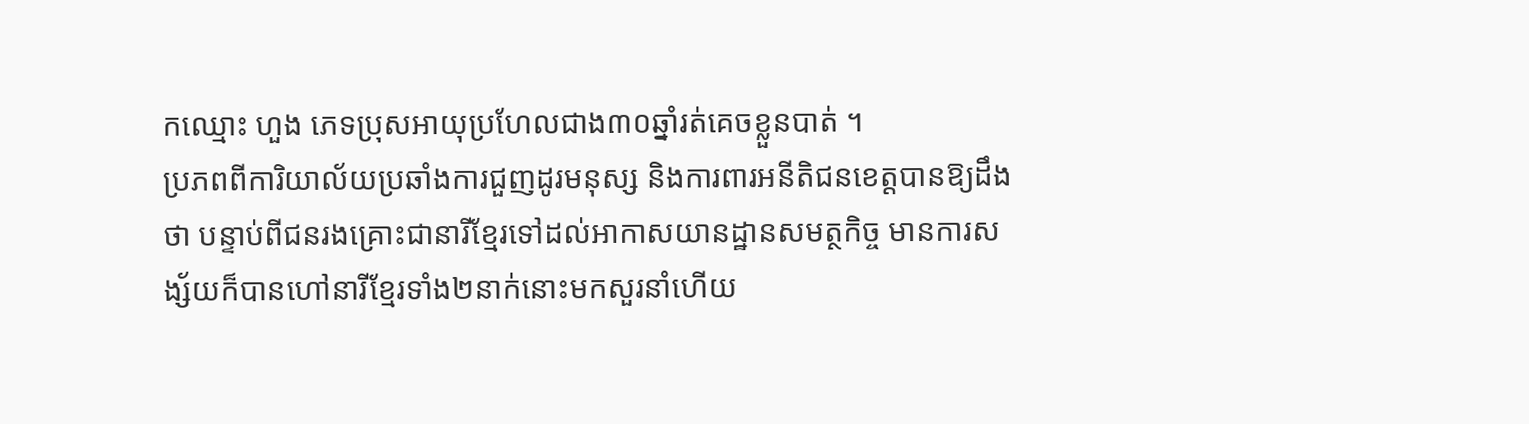កឈ្មោះ ហួង ភេទប្រុសអាយុប្រហែលជាង៣០ឆ្នាំរត់គេចខ្លួនបាត់ ។
ប្រភពពីការិយាល័យប្រឆាំងការជួញដូរមនុស្ស និងការពារអនីតិជនខេត្ដបានឱ្យដឹងថា បន្ទាប់ពីជនរងគ្រោះជានារីខ្មែរទៅដល់អាកាសយានដ្ឋានសមត្ថកិច្ច មានការសង្ស័យក៏បានហៅនារីខ្មែរទាំង២នាក់នោះមកសួរនាំហើយ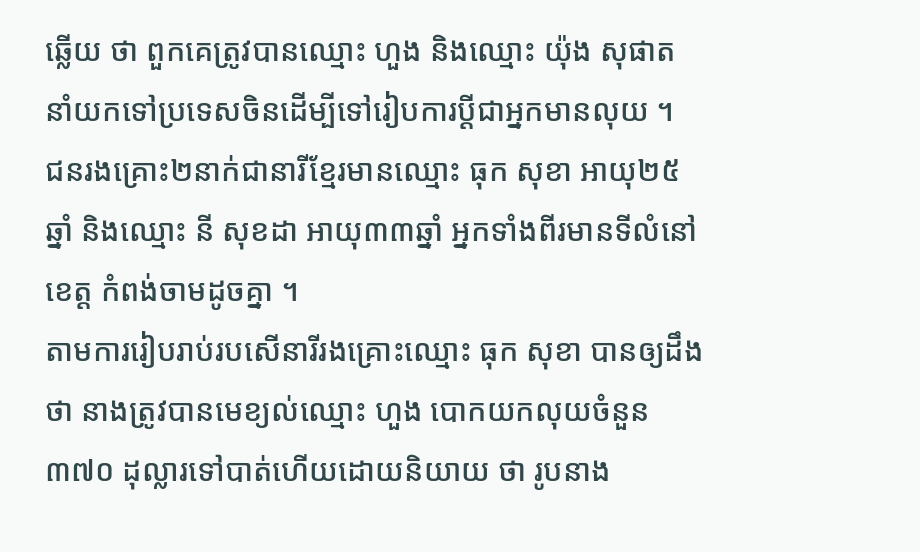ឆ្លើយ ថា ពួកគេត្រូវបានឈ្មោះ ហួង និងឈ្មោះ យ៉ុង សុផាត នាំយកទៅប្រទេសចិនដើម្បីទៅរៀបការប្ដីជាអ្នកមានលុយ ។
ជនរងគ្រោះ២នាក់ជានារីខ្មែរមានឈ្មោះ ធុក សុខា អាយុ២៥ឆ្នាំ និងឈ្មោះ នី សុខដា អាយុ៣៣ឆ្នាំ អ្នកទាំងពីរមានទីលំនៅខេត្ដ កំពង់ចាមដូចគ្នា ។
តាមការរៀបរាប់របសើនារីរងគ្រោះឈ្មោះ ធុក សុខា បានឲ្យដឹងថា នាងត្រូវបានមេខ្យល់ឈ្មោះ ហួង បោកយកលុយចំនួន ៣៧០ ដុល្លារទៅបាត់ហើយដោយនិយាយ ថា រូបនាង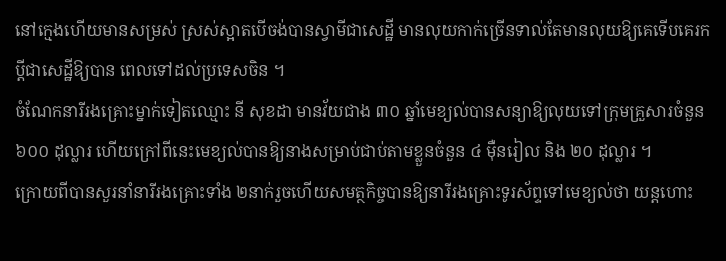នៅក្មេងហើយមានសម្រស់ ស្រស់ស្អាតបើចង់បានស្វាមីជាសេដ្ឋី មានលុយកាក់ច្រើនទាល់តែមានលុយឱ្យគេទើបគេរកប្ដីជាសេដ្ឋីឱ្យបាន ពេលទៅដល់ប្រទេសចិន ។
ចំណែកនារីរងគ្រោះម្នាក់ទៀតឈ្មោះ នី សុខដា មានវ័យជាង ៣០ ឆ្នាំមេខ្យល់បានសន្យាឱ្យលុយទៅក្រុមគ្រួសារចំនួន ៦០០ ដុល្លារ ហើយក្រៅពីនេះមេខ្យល់បានឱ្យនាងសម្រាប់ជាប់តាមខ្លួនចំនួន ៤ ម៉ឺនរៀល និង ២០ ដុល្លារ ។
ក្រោយពីបានសួរនាំនារីរងគ្រោះទាំង ២នាក់រួចហើយសមត្ថកិច្ចបានឱ្យនារីរងគ្រោះទូរស័ព្ទទៅមេខ្យល់ថា យន្ដហោះ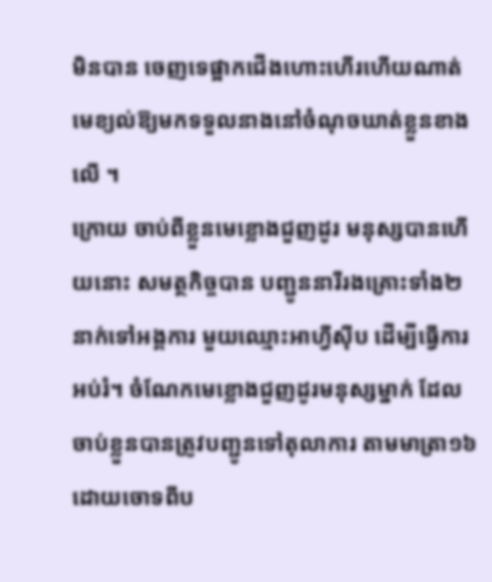មិនបាន ចេញទេផ្អាកជើងហោះហើរហើយណាត់មេខ្យល់ឱ្យមកទទួលនាងនៅចំណុចឃាត់ខ្លួនខាងលើ ។
ក្រោយ ចាប់ពីខ្លួនមេខ្លោងជួញដូរ មនុស្សបានហើយនោះ សមត្ថកិច្ចបាន បញ្ជូននារីរងគ្រោះទាំង២នាក់ទៅអង្គការ មួយឈ្មោះអាហ្វីស៊ីប ដើម្បីធ្វើការអប់រំ។ ចំណែកមេខ្លោងជួញដូរមនុស្សម្នាក់ ដែលចាប់ខ្លួនបានត្រូវបញ្ជូនទៅតុលាការ តាមមាត្រា១៦ដោយចោទពីប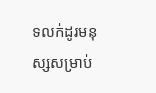ទលក់ដូរមនុស្សសម្រាប់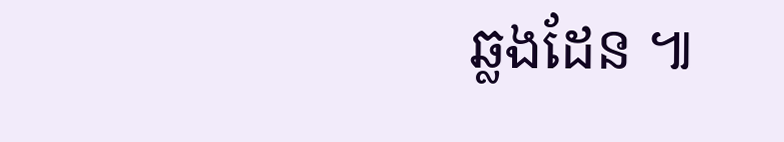ឆ្លងដែន ៕